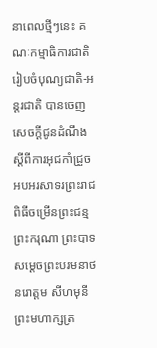នាពេលថ្មីៗនេះ គណៈកម្មាធិការជាតិរៀបចំបុណ្យជាតិ-អន្តរជាតិ បានចេញសេចក្ដីជូនដំណឹងស្ដីពីការអុជកាំជ្រួច អបអរសាទរព្រះរាជពិធីចម្រើនព្រះជន្ម ព្រះករុណា ព្រះបាទសម្ដេចព្រះបរមនាថ នរោត្តម សីហមុនី ព្រះមហាក្សត្រ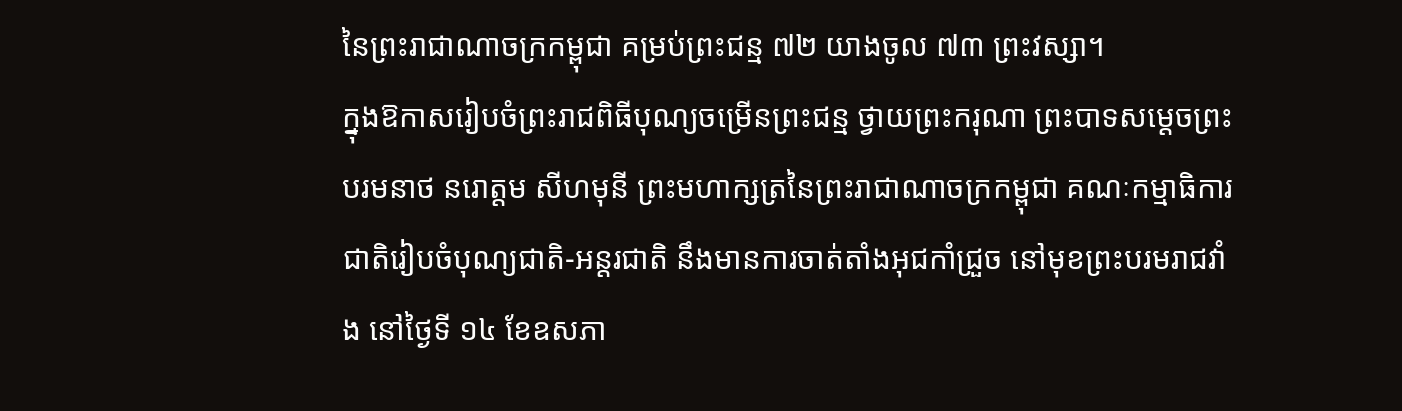នៃព្រះរាជាណាចក្រកម្ពុជា គម្រប់ព្រះជន្ម ៧២ យាងចូល ៧៣ ព្រះវស្សា។
ក្នុងឱកាសរៀបចំព្រះរាជពិធីបុណ្យចម្រើនព្រះជន្ម ថ្វាយព្រះករុណា ព្រះបាទសម្ដេចព្រះបរមនាថ នរោត្តម សីហមុនី ព្រះមហាក្សត្រនៃព្រះរាជាណាចក្រកម្ពុជា គណៈកម្មាធិការជាតិរៀបចំបុណ្យជាតិ-អន្តរជាតិ នឹងមានការចាត់តាំងអុជកាំជ្រួច នៅមុខព្រះបរមរាជវាំង នៅថ្ងៃទី ១៤ ខែឧសភា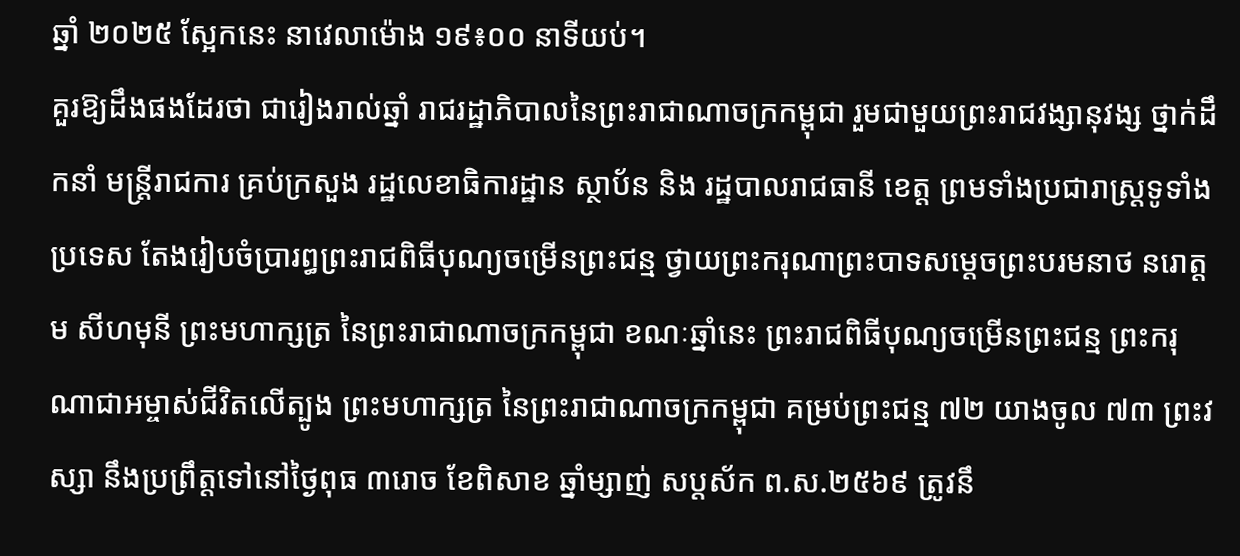ឆ្នាំ ២០២៥ ស្អែកនេះ នាវេលាម៉ោង ១៩៖០០ នាទីយប់។
គួរឱ្យដឹងផងដែរថា ជារៀងរាល់ឆ្នាំ រាជរដ្ឋាភិបាលនៃព្រះរាជាណាចក្រកម្ពុជា រួមជាមួយព្រះរាជវង្សានុវង្ស ថ្នាក់ដឹកនាំ មន្ត្រីរាជការ គ្រប់ក្រសួង រដ្ឋលេខាធិការដ្ឋាន ស្ថាប័ន និង រដ្ឋបាលរាជធានី ខេត្ត ព្រមទាំងប្រជារាស្ត្រទូទាំងប្រទេស តែងរៀបចំប្រារព្ធព្រះរាជពិធីបុណ្យចម្រើនព្រះជន្ម ថ្វាយព្រះករុណាព្រះបាទសម្តេចព្រះបរមនាថ នរោត្តម សីហមុនី ព្រះមហាក្សត្រ នៃព្រះរាជាណាចក្រកម្ពុជា ខណៈឆ្នាំនេះ ព្រះរាជពិធីបុណ្យចម្រើនព្រះជន្ម ព្រះករុណាជាអម្ចាស់ជីវិតលើត្បូង ព្រះមហាក្សត្រ នៃព្រះរាជាណាចក្រកម្ពុជា គម្រប់ព្រះជន្ម ៧២ យាងចូល ៧៣ ព្រះវស្សា នឹងប្រព្រឹត្តទៅនៅថ្ងៃពុធ ៣រោច ខែពិសាខ ឆ្នាំម្សាញ់ សប្តស័ក ព.ស.២៥៦៩ ត្រូវនឹ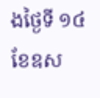ងថ្ងៃទី ១៤ ខែឧស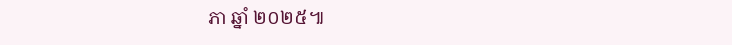ភា ឆ្នាំ ២០២៥៕